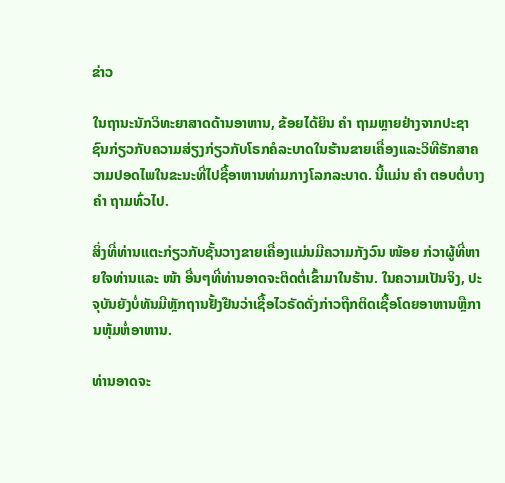ຂ່າວ

ໃນຖານະນັກວິທະຍາສາດດ້ານອາຫານ, ຂ້ອຍໄດ້ຍິນ ຄຳ ຖາມຫຼາຍຢ່າງຈາກປະຊາຊົນກ່ຽວກັບຄວາມສ່ຽງກ່ຽວກັບໂຣກຄໍລະບາດໃນຮ້ານຂາຍເຄື່ອງແລະວິທີຮັກສາຄວາມປອດໄພໃນຂະນະທີ່ໄປຊື້ອາຫານທ່າມກາງໂລກລະບາດ. ນີ້ແມ່ນ ຄຳ ຕອບຕໍ່ບາງ ຄຳ ຖາມທົ່ວໄປ.

ສິ່ງທີ່ທ່ານແຕະກ່ຽວກັບຊັ້ນວາງຂາຍເຄື່ອງແມ່ນມີຄວາມກັງວົນ ໜ້ອຍ ກ່ວາຜູ້ທີ່ຫາຍໃຈທ່ານແລະ ໜ້າ ອື່ນໆທີ່ທ່ານອາດຈະຕິດຕໍ່ເຂົ້າມາໃນຮ້ານ. ໃນຄວາມເປັນຈິງ, ປະຈຸບັນຍັງບໍ່ທັນມີຫຼັກຖານຢັ້ງຢືນວ່າເຊື້ອໄວຣັດດັ່ງກ່າວຖືກຕິດເຊື້ອໂດຍອາຫານຫຼືການຫຸ້ມຫໍ່ອາຫານ.

ທ່ານອາດຈະ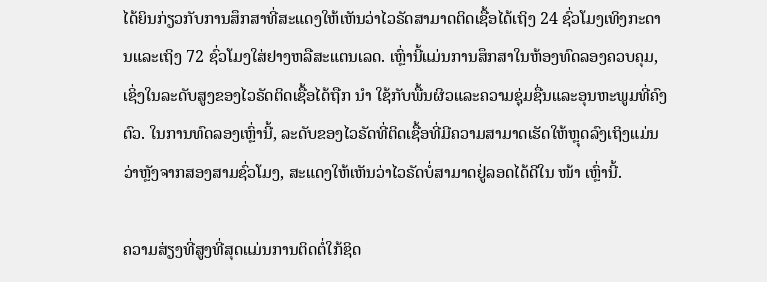ໄດ້ຍິນກ່ຽວກັບການສຶກສາທີ່ສະແດງໃຫ້ເຫັນວ່າໄວຣັດສາມາດຕິດເຊື້ອໄດ້ເຖິງ 24 ຊົ່ວໂມງເທິງກະດານແລະເຖິງ 72 ຊົ່ວໂມງໃສ່ຢາງຫລືສະແຕນເລດ. ເຫຼົ່ານີ້ແມ່ນການສຶກສາໃນຫ້ອງທົດລອງຄວບຄຸມ, ເຊິ່ງໃນລະດັບສູງຂອງໄວຣັດຕິດເຊື້ອໄດ້ຖືກ ນຳ ໃຊ້ກັບພື້ນຜິວແລະຄວາມຊຸ່ມຊື່ນແລະອຸນຫະພູມທີ່ຄົງຕົວ. ໃນການທົດລອງເຫຼົ່ານີ້, ລະດັບຂອງໄວຣັດທີ່ຕິດເຊື້ອທີ່ມີຄວາມສາມາດເຮັດໃຫ້ຫຼຸດລົງເຖິງແມ່ນວ່າຫຼັງຈາກສອງສາມຊົ່ວໂມງ, ສະແດງໃຫ້ເຫັນວ່າໄວຣັດບໍ່ສາມາດຢູ່ລອດໄດ້ດີໃນ ໜ້າ ເຫຼົ່ານີ້.

ຄວາມສ່ຽງທີ່ສູງທີ່ສຸດແມ່ນການຕິດຕໍ່ໃກ້ຊິດ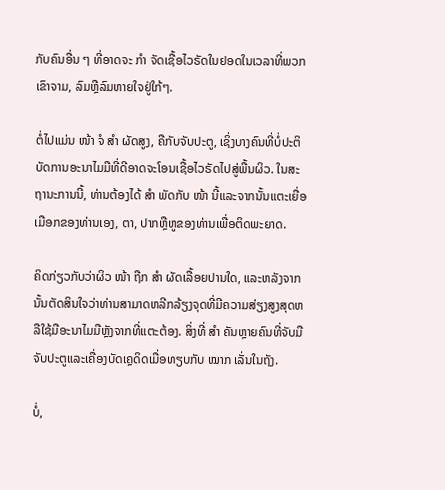ກັບຄົນອື່ນ ໆ ທີ່ອາດຈະ ກຳ ຈັດເຊື້ອໄວຣັດໃນຢອດໃນເວລາທີ່ພວກເຂົາຈາມ, ລົມຫຼືລົມຫາຍໃຈຢູ່ໃກ້ໆ.

ຕໍ່ໄປແມ່ນ ໜ້າ ຈໍ ສຳ ຜັດສູງ, ຄືກັບຈັບປະຕູ, ເຊິ່ງບາງຄົນທີ່ບໍ່ປະຕິບັດການອະນາໄມມືທີ່ດີອາດຈະໂອນເຊື້ອໄວຣັດໄປສູ່ພື້ນຜິວ. ໃນສະຖານະການນີ້, ທ່ານຕ້ອງໄດ້ ສຳ ພັດກັບ ໜ້າ ນີ້ແລະຈາກນັ້ນແຕະເຍື່ອເມືອກຂອງທ່ານເອງ, ຕາ, ປາກຫຼືຫູຂອງທ່ານເພື່ອຕິດພະຍາດ.

ຄິດກ່ຽວກັບວ່າຜິວ ໜ້າ ຖືກ ສຳ ຜັດເລື້ອຍປານໃດ, ແລະຫລັງຈາກນັ້ນຕັດສິນໃຈວ່າທ່ານສາມາດຫລີກລ້ຽງຈຸດທີ່ມີຄວາມສ່ຽງສູງສຸດຫລືໃຊ້ມືອະນາໄມມືຫຼັງຈາກທີ່ແຕະຕ້ອງ. ສິ່ງທີ່ ສຳ ຄັນຫຼາຍຄົນທີ່ຈັບມືຈັບປະຕູແລະເຄື່ອງບັດເຄຼດິດເມື່ອທຽບກັບ ໝາກ ເລັ່ນໃນຖັງ.

ບໍ່,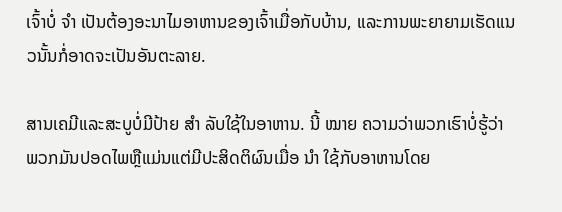ເຈົ້າບໍ່ ຈຳ ເປັນຕ້ອງອະນາໄມອາຫານຂອງເຈົ້າເມື່ອກັບບ້ານ, ແລະການພະຍາຍາມເຮັດແນວນັ້ນກໍ່ອາດຈະເປັນອັນຕະລາຍ.

ສານເຄມີແລະສະບູບໍ່ມີປ້າຍ ສຳ ລັບໃຊ້ໃນອາຫານ. ນີ້ ໝາຍ ຄວາມວ່າພວກເຮົາບໍ່ຮູ້ວ່າພວກມັນປອດໄພຫຼືແມ່ນແຕ່ມີປະສິດຕິຜົນເມື່ອ ນຳ ໃຊ້ກັບອາຫານໂດຍ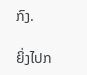ກົງ.

ຍິ່ງໄປກ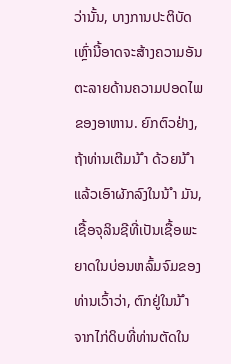ວ່ານັ້ນ, ບາງການປະຕິບັດເຫຼົ່ານີ້ອາດຈະສ້າງຄວາມອັນຕະລາຍດ້ານຄວາມປອດໄພຂອງອາຫານ. ຍົກຕົວຢ່າງ, ຖ້າທ່ານເຕີມນ້ ຳ ດ້ວຍນ້ ຳ ແລ້ວເອົາຜັກລົງໃນນ້ ຳ ມັນ, ເຊື້ອຈຸລິນຊີທີ່ເປັນເຊື້ອພະຍາດໃນບ່ອນຫລົ້ມຈົມຂອງທ່ານເວົ້າວ່າ, ຕົກຢູ່ໃນນ້ ຳ ຈາກໄກ່ດິບທີ່ທ່ານຕັດໃນ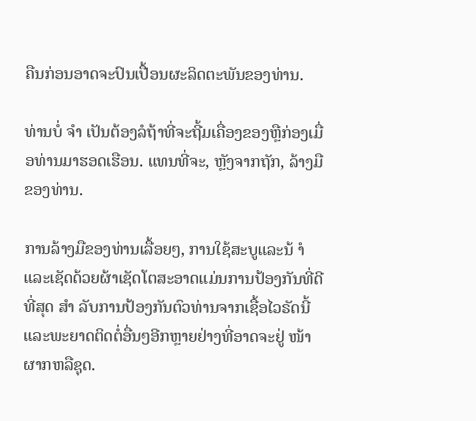ຄືນກ່ອນອາດຈະປົນເປື້ອນຜະລິດຕະພັນຂອງທ່ານ.

ທ່ານບໍ່ ຈຳ ເປັນຕ້ອງລໍຖ້າທີ່ຈະຖີ້ມເຄື່ອງຂອງຫຼືກ່ອງເມື່ອທ່ານມາຮອດເຮືອນ. ແທນທີ່ຈະ, ຫຼັງຈາກຖັກ, ລ້າງມືຂອງທ່ານ.

ການລ້າງມືຂອງທ່ານເລື້ອຍໆ, ການໃຊ້ສະບູແລະນ້ ຳ ແລະເຊັດດ້ວຍຜ້າເຊັດໂຕສະອາດແມ່ນການປ້ອງກັນທີ່ດີທີ່ສຸດ ສຳ ລັບການປ້ອງກັນຕົວທ່ານຈາກເຊື້ອໄວຣັດນີ້ແລະພະຍາດຕິດຕໍ່ອື່ນໆອີກຫຼາຍຢ່າງທີ່ອາດຈະຢູ່ ໜ້າ ຜາກຫລືຊຸດ.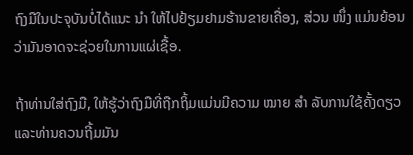ຖົງມືໃນປະຈຸບັນບໍ່ໄດ້ແນະ ນຳ ໃຫ້ໄປຢ້ຽມຢາມຮ້ານຂາຍເຄື່ອງ, ສ່ວນ ໜຶ່ງ ແມ່ນຍ້ອນວ່າມັນອາດຈະຊ່ວຍໃນການແຜ່ເຊື້ອ.

ຖ້າທ່ານໃສ່ຖົງມື, ໃຫ້ຮູ້ວ່າຖົງມືທີ່ຖືກຖິ້ມແມ່ນມີຄວາມ ໝາຍ ສຳ ລັບການໃຊ້ຄັ້ງດຽວແລະທ່ານຄວນຖີ້ມມັນ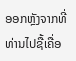ອອກຫຼັງຈາກທີ່ທ່ານໄປຊື້ເຄື່ອ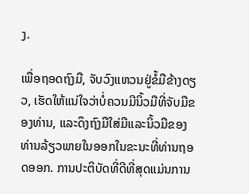ງ.

ເພື່ອຖອດຖົງມື, ຈັບວົງແຫວນຢູ່ຂໍ້ມືຂ້າງດຽວ, ເຮັດໃຫ້ແນ່ໃຈວ່າບໍ່ຄວນມີນິ້ວມືທີ່ຈັບມືຂອງທ່ານ, ແລະດຶງຖົງມືໃສ່ມືແລະນິ້ວມືຂອງທ່ານລ້ຽວພາຍໃນອອກໃນຂະນະທີ່ທ່ານຖອດອອກ. ການປະຕິບັດທີ່ດີທີ່ສຸດແມ່ນການ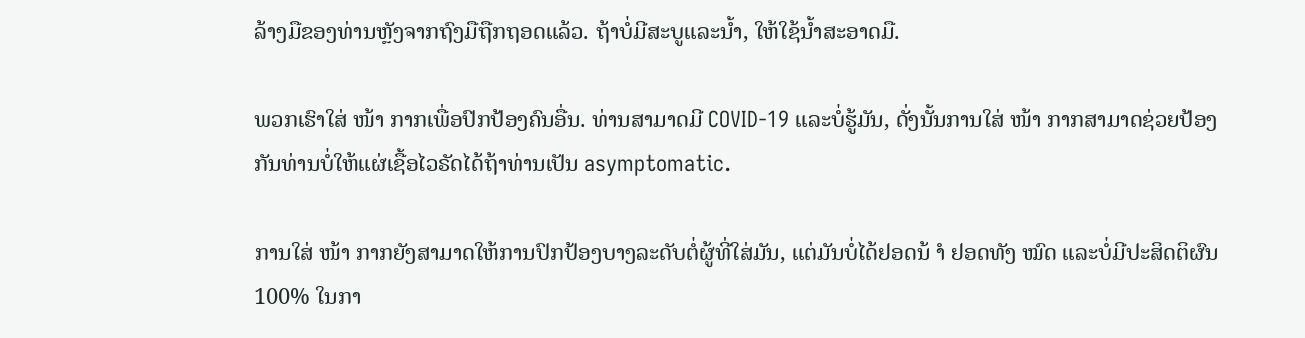ລ້າງມືຂອງທ່ານຫຼັງຈາກຖົງມືຖືກຖອດແລ້ວ. ຖ້າບໍ່ມີສະບູແລະນໍ້າ, ໃຫ້ໃຊ້ນໍ້າສະອາດມື.

ພວກເຮົາໃສ່ ໜ້າ ກາກເພື່ອປົກປ້ອງຄົນອື່ນ. ທ່ານສາມາດມີ COVID-19 ແລະບໍ່ຮູ້ມັນ, ດັ່ງນັ້ນການໃສ່ ໜ້າ ກາກສາມາດຊ່ວຍປ້ອງກັນທ່ານບໍ່ໃຫ້ແຜ່ເຊື້ອໄວຣັດໄດ້ຖ້າທ່ານເປັນ asymptomatic.

ການໃສ່ ໜ້າ ກາກຍັງສາມາດໃຫ້ການປົກປ້ອງບາງລະດັບຕໍ່ຜູ້ທີ່ໃສ່ມັນ, ແຕ່ມັນບໍ່ໄດ້ຢອດນ້ ຳ ຢອດທັງ ໝົດ ແລະບໍ່ມີປະສິດຕິຜົນ 100% ໃນກາ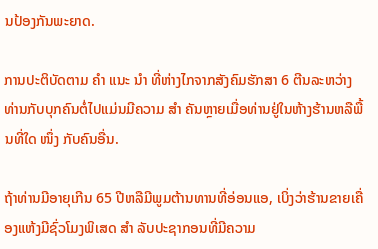ນປ້ອງກັນພະຍາດ.

ການປະຕິບັດຕາມ ຄຳ ແນະ ນຳ ທີ່ຫ່າງໄກຈາກສັງຄົມຮັກສາ 6 ຕີນລະຫວ່າງທ່ານກັບບຸກຄົນຕໍ່ໄປແມ່ນມີຄວາມ ສຳ ຄັນຫຼາຍເມື່ອທ່ານຢູ່ໃນຫ້າງຮ້ານຫລືພື້ນທີ່ໃດ ໜຶ່ງ ກັບຄົນອື່ນ.

ຖ້າທ່ານມີອາຍຸເກີນ 65 ປີຫລືມີພູມຕ້ານທານທີ່ອ່ອນແອ, ເບິ່ງວ່າຮ້ານຂາຍເຄື່ອງແຫ້ງມີຊົ່ວໂມງພິເສດ ສຳ ລັບປະຊາກອນທີ່ມີຄວາມ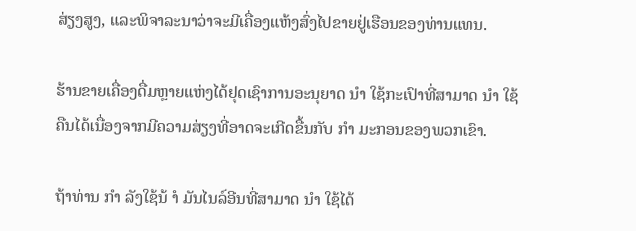ສ່ຽງສູງ, ແລະພິຈາລະນາວ່າຈະມີເຄື່ອງແຫ້ງສົ່ງໄປຂາຍຢູ່ເຮືອນຂອງທ່ານແທນ.

ຮ້ານຂາຍເຄື່ອງດື່ມຫຼາຍແຫ່ງໄດ້ຢຸດເຊົາການອະນຸຍາດ ນຳ ໃຊ້ກະເປົາທີ່ສາມາດ ນຳ ໃຊ້ຄືນໄດ້ເນື່ອງຈາກມີຄວາມສ່ຽງທີ່ອາດຈະເກີດຂື້ນກັບ ກຳ ມະກອນຂອງພວກເຂົາ.

ຖ້າທ່ານ ກຳ ລັງໃຊ້ນ້ ຳ ມັນໄນລ໌ອີນທີ່ສາມາດ ນຳ ໃຊ້ໄດ້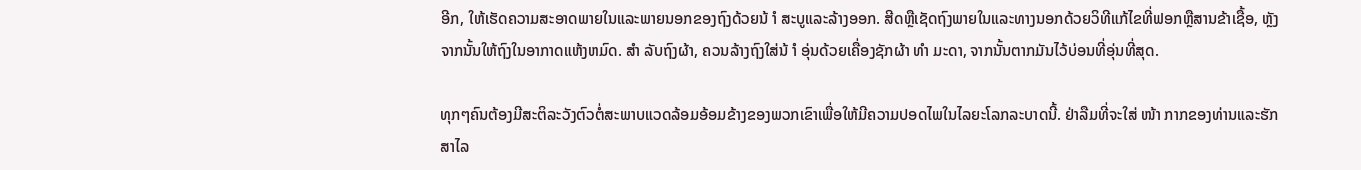ອີກ, ໃຫ້ເຮັດຄວາມສະອາດພາຍໃນແລະພາຍນອກຂອງຖົງດ້ວຍນ້ ຳ ສະບູແລະລ້າງອອກ. ສີດຫຼືເຊັດຖົງພາຍໃນແລະທາງນອກດ້ວຍວິທີແກ້ໄຂທີ່ຟອກຫຼືສານຂ້າເຊື້ອ, ຫຼັງຈາກນັ້ນໃຫ້ຖົງໃນອາກາດແຫ້ງຫມົດ. ສຳ ລັບຖົງຜ້າ, ຄວນລ້າງຖົງໃສ່ນ້ ຳ ອຸ່ນດ້ວຍເຄື່ອງຊັກຜ້າ ທຳ ມະດາ, ຈາກນັ້ນຕາກມັນໄວ້ບ່ອນທີ່ອຸ່ນທີ່ສຸດ.

ທຸກໆຄົນຕ້ອງມີສະຕິລະວັງຕົວຕໍ່ສະພາບແວດລ້ອມອ້ອມຂ້າງຂອງພວກເຂົາເພື່ອໃຫ້ມີຄວາມປອດໄພໃນໄລຍະໂລກລະບາດນີ້. ຢ່າລືມທີ່ຈະໃສ່ ໜ້າ ກາກຂອງທ່ານແລະຮັກສາໄລ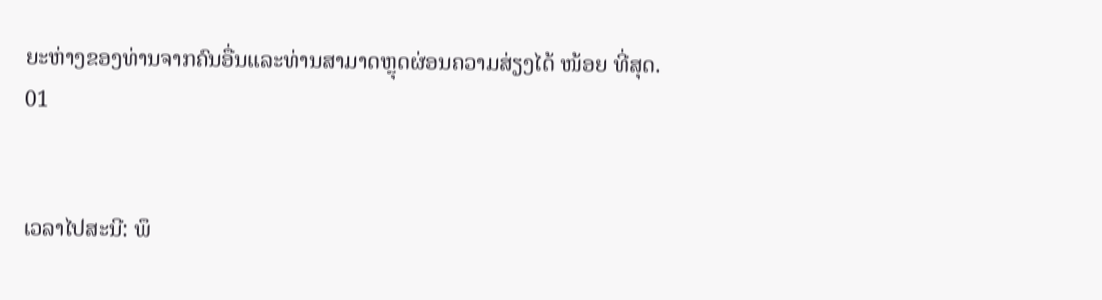ຍະຫ່າງຂອງທ່ານຈາກຄົນອື່ນແລະທ່ານສາມາດຫຼຸດຜ່ອນຄວາມສ່ຽງໄດ້ ໜ້ອຍ ທີ່ສຸດ.
01


ເວລາໄປສະນີ: ພຶ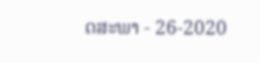ດສະພາ - 26-2020